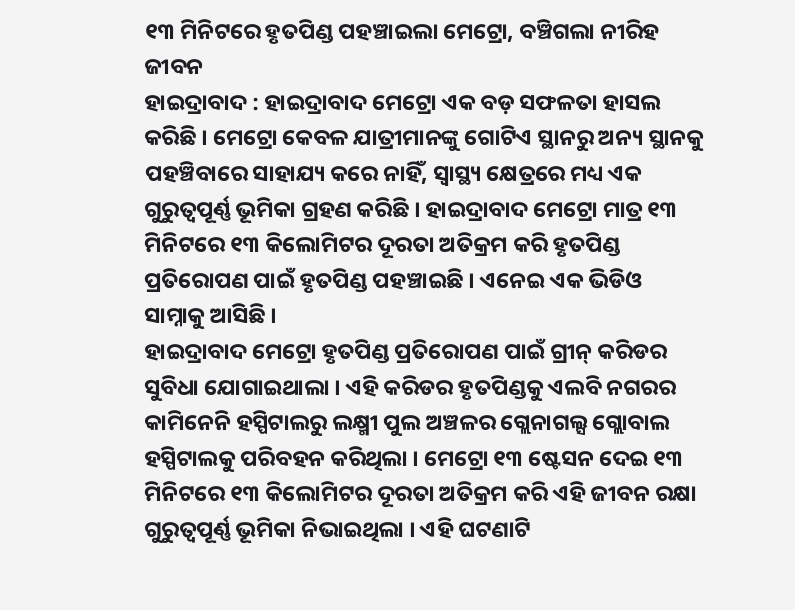୧୩ ମିନିଟରେ ହୃତପିଣ୍ଡ ପହଞ୍ଚାଇଲା ମେଟ୍ରୋ, ବଞ୍ଚିଗଲା ନୀରିହ ଜୀବନ
ହାଇଦ୍ରାବାଦ : ହାଇଦ୍ରାବାଦ ମେଟ୍ରୋ ଏକ ବଡ଼ ସଫଳତା ହାସଲ କରିଛି । ମେଟ୍ରୋ କେବଳ ଯାତ୍ରୀମାନଙ୍କୁ ଗୋଟିଏ ସ୍ଥାନରୁ ଅନ୍ୟ ସ୍ଥାନକୁ ପହଞ୍ଚିବାରେ ସାହାଯ୍ୟ କରେ ନାହିଁ, ସ୍ୱାସ୍ଥ୍ୟ କ୍ଷେତ୍ରରେ ମଧ୍ୟ ଏକ ଗୁରୁତ୍ୱପୂର୍ଣ୍ଣ ଭୂମିକା ଗ୍ରହଣ କରିଛି । ହାଇଦ୍ରାବାଦ ମେଟ୍ରୋ ମାତ୍ର ୧୩ ମିନିଟରେ ୧୩ କିଲୋମିଟର ଦୂରତା ଅତିକ୍ରମ କରି ହୃତପିଣ୍ଡ ପ୍ରତିରୋପଣ ପାଇଁ ହୃତପିଣ୍ଡ ପହଞ୍ଚାଇଛି । ଏନେଇ ଏକ ଭିଡିଓ ସାମ୍ନାକୁ ଆସିଛି ।
ହାଇଦ୍ରାବାଦ ମେଟ୍ରୋ ହୃତପିଣ୍ଡ ପ୍ରତିରୋପଣ ପାଇଁ ଗ୍ରୀନ୍ କରିଡର ସୁବିଧା ଯୋଗାଇଥାଲା । ଏହି କରିଡର ହୃତପିଣ୍ଡକୁ ଏଲବି ନଗରର କାମିନେନି ହସ୍ପିଟାଲରୁ ଲକ୍ଷ୍ମୀ ପୁଲ ଅଞ୍ଚଳର ଗ୍ଲେନାଗଲ୍ସ ଗ୍ଲୋବାଲ ହସ୍ପିଟାଲକୁ ପରିବହନ କରିଥିଲା । ମେଟ୍ରୋ ୧୩ ଷ୍ଟେସନ ଦେଇ ୧୩ ମିନିଟରେ ୧୩ କିଲୋମିଟର ଦୂରତା ଅତିକ୍ରମ କରି ଏହି ଜୀବନ ରକ୍ଷା ଗୁରୁତ୍ବପୂର୍ଣ୍ଣ ଭୂମିକା ନିଭାଇଥିଲା । ଏହି ଘଟଣାଟି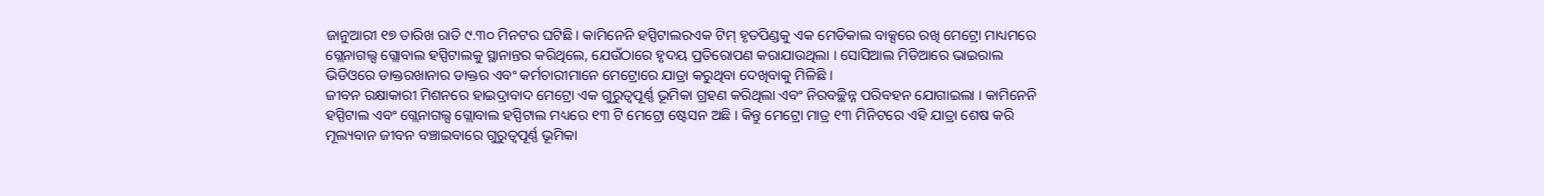ଜାନୁଆରୀ ୧୭ ତାରିଖ ରାତି ୯.୩୦ ମିନଟର ଘଟିଛି । କାମିନେନି ହସ୍ପିଟାଲରଏକ ଟିମ୍ ହୃତପିଣ୍ଡକୁ ଏକ ମେଡିକାଲ ବାକ୍ସରେ ରଖି ମେଟ୍ରୋ ମାଧ୍ୟମରେ ଗ୍ଲେନାଗଲ୍ସ ଗ୍ଲୋବାଲ ହସ୍ପିଟାଲକୁ ସ୍ଥାନାନ୍ତର କରିଥିଲେ, ଯେଉଁଠାରେ ହୃଦୟ ପ୍ରତିରୋପଣ କରାଯାଉଥିଲା । ସୋସିଆଲ ମିଡିଆରେ ଭାଇରାଲ ଭିଡିଓରେ ଡାକ୍ତରଖାନାର ଡାକ୍ତର ଏବଂ କର୍ମଚାରୀମାନେ ମେଟ୍ରୋରେ ଯାତ୍ରା କରୁଥିବା ଦେଖିବାକୁ ମିଳିଛି ।
ଜୀବନ ରକ୍ଷାକାରୀ ମିଶନରେ ହାଇଦ୍ରାବାଦ ମେଟ୍ରୋ ଏକ ଗୁରୁତ୍ୱପୂର୍ଣ୍ଣ ଭୂମିକା ଗ୍ରହଣ କରିଥିଲା ଏବଂ ନିରବଚ୍ଛିନ୍ନ ପରିବହନ ଯୋଗାଇଲା । କାମିନେନି ହସ୍ପିଟାଲ ଏବଂ ଗ୍ଲେନାଗଲ୍ସ ଗ୍ଲୋବାଲ ହସ୍ପିଟାଲ ମଧ୍ୟରେ ୧୩ ଟି ମେଟ୍ରୋ ଷ୍ଟେସନ ଅଛି । କିନ୍ତୁ ମେଟ୍ରୋ ମାତ୍ର ୧୩ ମିନିଟରେ ଏହି ଯାତ୍ରା ଶେଷ କରି ମୂଲ୍ୟବାନ ଜୀବନ ବଞ୍ଚାଇବାରେ ଗୁରୁତ୍ବପୂର୍ଣ୍ଣ ଭୂମିକା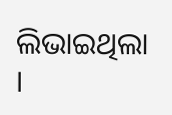ଲିଭାଇଥିଲା ।